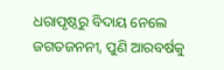ଧରାପୃଷ୍ଠରୁ ବିଦାୟ ନେଲେ ଜଗତଜନନୀ, ପୁଣି ଆରବର୍ଷକୁ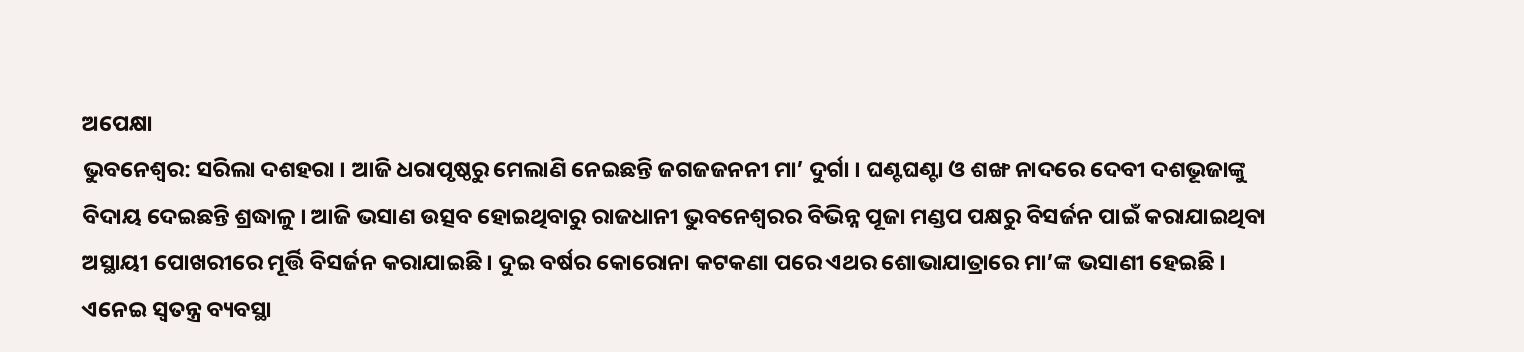ଅପେକ୍ଷା
ଭୁବନେଶ୍ବର: ସରିଲା ଦଶହରା । ଆଜି ଧରାପୃଷ୍ଠରୁ ମେଲାଣି ନେଇଛନ୍ତି ଜଗଜଜନନୀ ମା’ ଦୁର୍ଗା । ଘଣ୍ଟଘଣ୍ଟା ଓ ଶଙ୍ଖ ନାଦରେ ଦେବୀ ଦଶଭୂଜାଙ୍କୁ ବିଦାୟ ଦେଇଛନ୍ତି ଶ୍ରଦ୍ଧାଳୁ । ଆଜି ଭସାଣ ଉତ୍ସବ ହୋଇଥିବାରୁ ରାଜଧାନୀ ଭୁବନେଶ୍ବରର ବିଭିନ୍ନ ପୂଜା ମଣ୍ଡପ ପକ୍ଷରୁ ବିସର୍ଜନ ପାଇଁ କରାଯାଇଥିବା ଅସ୍ଥାୟୀ ପୋଖରୀରେ ମୂର୍ତ୍ତି ବିସର୍ଜନ କରାଯାଇଛି । ଦୁଇ ବର୍ଷର କୋରୋନା କଟକଣା ପରେ ଏଥର ଶୋଭାଯାତ୍ରାରେ ମା’ଙ୍କ ଭସାଣୀ ହେଇଛି । ଏନେଇ ସ୍ବତନ୍ତ୍ର ବ୍ୟବସ୍ଥା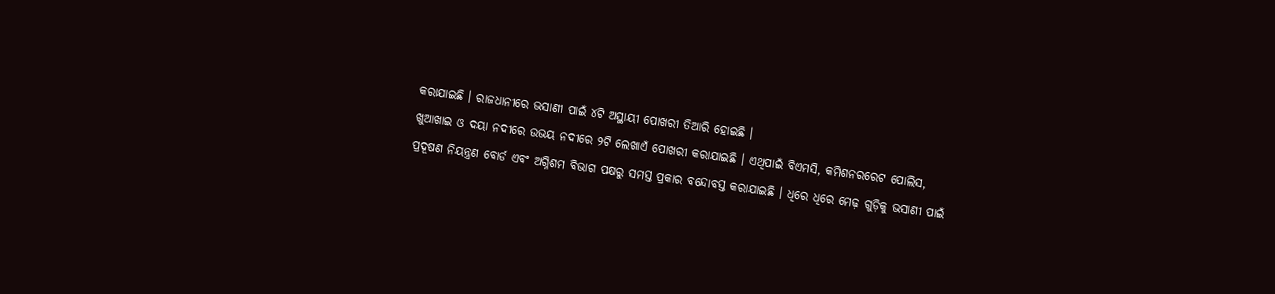କରାଯାଇଛି । ରାଜଧାନୀରେ ଭସାଣୀ ପାଇଁ ୪ଟି ଅସ୍ଥାୟୀ ପୋଖରୀ ତିଆରି ହୋଇଛି ।
ଖୁଆଖାଇ ଓ ଦୟା ନଦୀରେ ଉଭୟ ନଦୀରେ ୨ଟି ଲେଖାଏଁ ପୋଖରୀ କରାଯାଇଛି । ଏଥିପାଇଁ ବିଏମସି, କମିଶନରରେଟ ପୋଲିସ, ପ୍ରଦୂଷଣ ନିୟନ୍ତ୍ରଣ ବୋର୍ଡ ଏବଂ ଅଗ୍ନିଶମ ବିଭାଗ ପକ୍ଷରୁ ସମସ୍ତ ପ୍ରକାର ବନ୍ଦୋବସ୍ତ କରାଯାଇଛି । ଧିରେ ଧିରେ ମେଢ଼ ଗୁଡ଼ିକୁ ଭସାଣୀ ପାଇଁ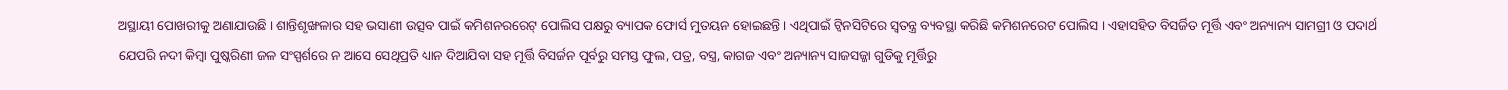ଅସ୍ଥାୟୀ ପୋଖରୀକୁ ଅଣାଯାଉଛି । ଶାନ୍ତିଶୃଙ୍ଖଳାର ସହ ଭସାଣୀ ଉତ୍ସବ ପାଇଁ କମିଶନରରେଟ୍ ପୋଲିସ ପକ୍ଷରୁ ବ୍ୟାପକ ଫୋର୍ସ ମୁତୟନ ହୋଇଛନ୍ତି । ଏଥିପାଇଁ ଟ୍ୱିନସିଟିରେ ସ୍ୱତନ୍ତ୍ର ବ୍ୟବସ୍ଥା କରିଛି କମିଶନରେଟ ପୋଲିସ । ଏହାସହିତ ବିସର୍ଜିତ ମୂର୍ତ୍ତି ଏବଂ ଅନ୍ୟାନ୍ୟ ସାମଗ୍ରୀ ଓ ପଦାର୍ଥ ଯେପରି ନଦୀ କିମ୍ବା ପୁଷ୍କରିଣୀ ଜଳ ସଂସ୍ପର୍ଶରେ ନ ଆସେ ସେଥିପ୍ରତି ଧ୍ୟାନ ଦିଆଯିବା ସହ ମୂର୍ତ୍ତି ବିସର୍ଜନ ପୂର୍ବରୁ ସମସ୍ତ ଫୁଲ, ପତ୍ର, ବସ୍ତ୍ର, କାଗଜ ଏବଂ ଅନ୍ୟାନ୍ୟ ସାଜସଜ୍ଜା ଗୁଡିକୁ ମୂର୍ତ୍ତିରୁ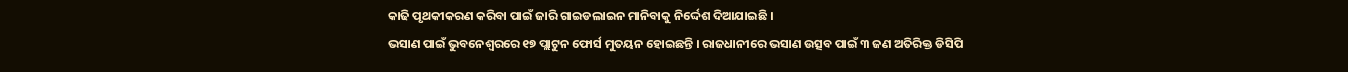କାଢି ପୃଥକୀକରଣ କରିବା ପାଇଁ ଜାରି ଗାଇଡଲାଇନ ମାନିବାକୁ ନିର୍ଦ୍ଦେଶ ଦିଆଯାଇଛି ।
ଭସାଣ ପାଇଁ ଭୁବନେଶ୍ବରରେ ୧୭ ପ୍ଲାଟୁନ ଫୋର୍ସ ମୁତୟନ ହୋଇଛନ୍ତି । ରାଜଧାନୀରେ ଭସାଣ ଉତ୍ସବ ପାଇଁ ୩ ଜଣ ଅତିରିକ୍ତ ଡିସିପି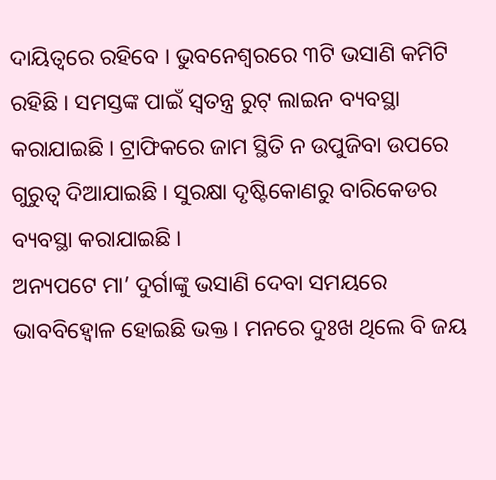ଦାୟିତ୍ବରେ ରହିବେ । ଭୁବନେଶ୍ବରରେ ୩ଟି ଭସାଣି କମିଟି ରହିଛି । ସମସ୍ତଙ୍କ ପାଇଁ ସ୍ବତନ୍ତ୍ର ରୁଟ୍ ଲାଇନ ବ୍ୟବସ୍ଥା କରାଯାଇଛି । ଟ୍ରାଫିକରେ ଜାମ ସ୍ଥିତି ନ ଉପୁଜିବା ଉପରେ ଗୁରୁତ୍ବ ଦିଆଯାଇଛି । ସୁରକ୍ଷା ଦୃଷ୍ଟିକୋଣରୁ ବାରିକେଡର ବ୍ୟବସ୍ଥା କରାଯାଇଛି ।
ଅନ୍ୟପଟେ ମା’ ଦୁର୍ଗାଙ୍କୁ ଭସାଣି ଦେବା ସମୟରେ ଭାବବିହ୍ୱୋଳ ହୋଇଛି ଭକ୍ତ । ମନରେ ଦୁଃଖ ଥିଲେ ବି ଜୟ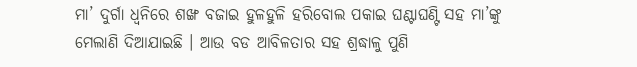ମା’ ଦୁର୍ଗା ଧ୍ବନିରେ ଶଙ୍ଖ ବଜାଇ ହୁଳହୁଳି ହରିବୋଲ ପକାଇ ଘଣ୍ଟାଘଣ୍ଟି ସହ ମା’ଙ୍କୁ ମେଲାଣି ଦିଆଯାଇଛି । ଆଉ ବଡ ଆବିଳତାର ସହ ଶ୍ରଦ୍ଧାଳୁ ପୁଣି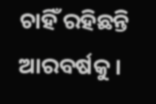ଚାହିଁ ରହିଛନ୍ତି ଆରବର୍ଷକୁ ।